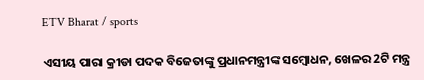ETV Bharat / sports

ଏସୀୟ ପାରା କ୍ରୀଡା ପଦକ ବିଜେତାଙ୍କୁ ପ୍ରଧାନମନ୍ତ୍ରୀଙ୍କ ସମ୍ବୋଧନ, ଖେଳର 2ଟି ମନ୍ତ୍ର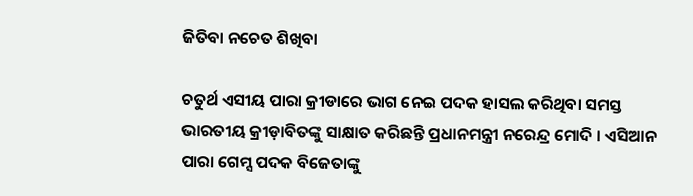ଜିତିବା ନଚେତ ଶିଖିବା

ଚତୁର୍ଥ ଏସୀୟ ପାରା କ୍ରୀଡାରେ ଭାଗ ନେଇ ପଦକ ହାସଲ କରିଥିବା ସମସ୍ତ ଭାରତୀୟ କ୍ରୀଡ଼ାବିତଙ୍କୁ ସାକ୍ଷାତ କରିଛନ୍ତି ପ୍ରଧାନମନ୍ତ୍ରୀ ନରେନ୍ଦ୍ର ମୋଦି । ଏସିଆନ ପାରା ଗେମ୍ସ ପଦକ ବିଜେତାଙ୍କୁ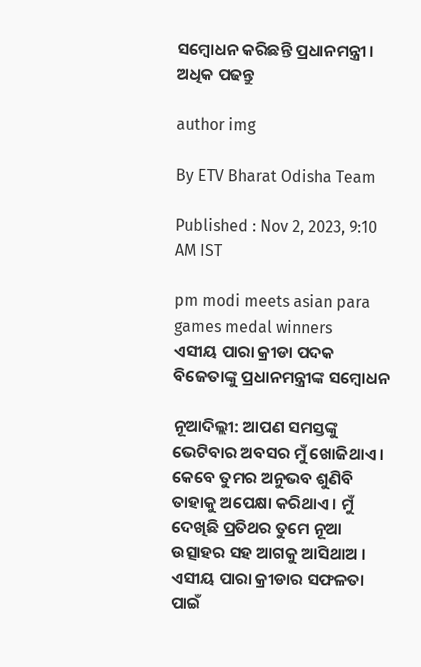ସମ୍ବୋଧନ କରିଛନ୍ତି ପ୍ରଧାନମନ୍ତ୍ରୀ । ଅଧିକ ପଢନ୍ତୁ

author img

By ETV Bharat Odisha Team

Published : Nov 2, 2023, 9:10 AM IST

pm modi meets asian para games medal winners
ଏସୀୟ ପାରା କ୍ରୀଡା ପଦକ ବିଜେତାଙ୍କୁ ପ୍ରଧାନମନ୍ତ୍ରୀଙ୍କ ସମ୍ବୋଧନ

ନୂଆଦିଲ୍ଲୀ: ଆପଣ ସମସ୍ତଙ୍କୁ ଭେଟିବାର ଅବସର ମୁଁ ଖୋଜିଥାଏ । କେବେ ତୁମର ଅନୁଭବ ଶୁଣିବି ତାହାକୁ ଅପେକ୍ଷା କରିଥାଏ । ମୁଁ ଦେଖିଛି ପ୍ରତିଥର ତୁମେ ନୂଆ ଉତ୍ସାହର ସହ ଆଗକୁ ଆସିଥାଅ । ଏସୀୟ ପାରା କ୍ରୀଡାର ସଫଳତା ପାଇଁ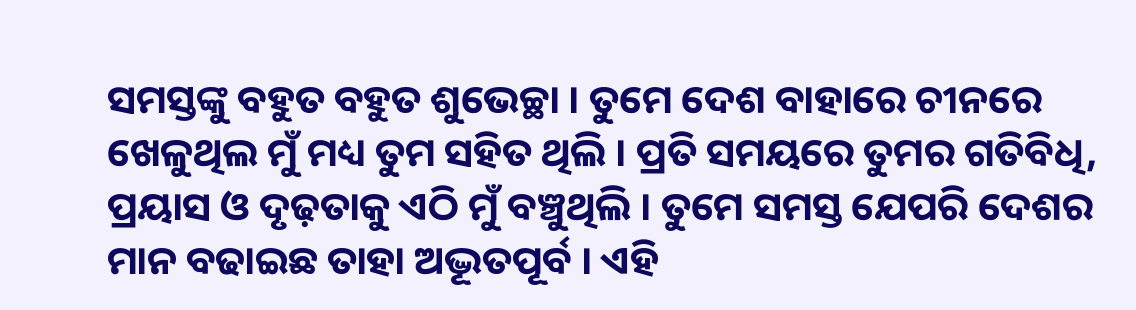ସମସ୍ତଙ୍କୁ ବହୁତ ବହୁତ ଶୁଭେଚ୍ଛା । ତୁମେ ଦେଶ ବାହାରେ ଚୀନରେ ଖେଳୁଥିଲ ମୁଁ ମଧ୍ୟ ତୁମ ସହିତ ଥିଲି । ପ୍ରତି ସମୟରେ ତୁମର ଗତିବିଧି, ପ୍ରୟାସ ଓ ଦୃଢ଼ତାକୁ ଏଠି ମୁଁ ବଞ୍ଚୁଥିଲି । ତୁମେ ସମସ୍ତ ଯେପରି ଦେଶର ମାନ ବଢାଇଛ ତାହା ଅଦ୍ଭୂତପୂର୍ବ । ଏହି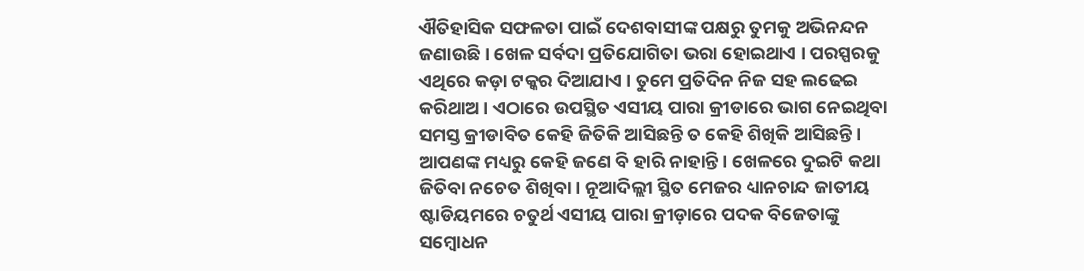ଐତିହାସିକ ସଫଳତା ପାଇଁ ଦେଶବାସୀଙ୍କ ପକ୍ଷରୁ ତୁମକୁ ଅଭିନନ୍ଦନ ଜଣାଉଛି । ଖେଳ ସର୍ବଦା ପ୍ରତିଯୋଗିତା ଭରା ହୋଇଥାଏ । ପରସ୍ପରକୁ ଏଥିରେ କଡ଼ା ଟକ୍କର ଦିଆଯାଏ । ତୁମେ ପ୍ରତିଦିନ ନିଜ ସହ ଲଢେଇ କରିଥାଅ । ଏଠାରେ ଉପସ୍ଥିତ ଏସୀୟ ପାରା କ୍ରୀଡାରେ ଭାଗ ନେଇଥିବା ସମସ୍ତ କ୍ରୀଡାବିତ କେହି ଜିତିକି ଆସିଛନ୍ତି ତ କେହି ଶିଖିକି ଆସିଛନ୍ତି । ଆପଣଙ୍କ ମଧ୍ୟରୁ କେହି ଜଣେ ବି ହାରି ନାହାନ୍ତି । ଖେଳରେ ଦୁଇଟି କଥା ଜିତିବା ନଚେତ ଶିଖିବା । ନୂଆଦିଲ୍ଲୀ ସ୍ଥିତ ମେଜର ଧ୍ୟାନଚାନ୍ଦ ଜାତୀୟ ଷ୍ଟାଡିୟମରେ ଚତୁର୍ଥ ଏସୀୟ ପାରା କ୍ରୀଡ଼ାରେ ପଦକ ବିଜେତାଙ୍କୁ ସମ୍ବୋଧନ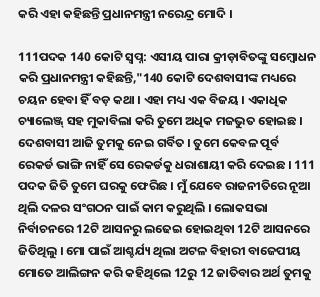କରି ଏହା କହିଛନ୍ତି ପ୍ରଧାନମନ୍ତ୍ରୀ ନରେନ୍ଦ୍ର ମୋଦି ।

111ପଦକ 140 କୋଟି ସ୍ବପ୍ନ: ଏସୀୟ ପାରା କ୍ରୀଡ଼ାବିତଙ୍କୁ ସମ୍ବୋଧନ କରି ପ୍ରଧାନମନ୍ତ୍ରୀ କହିଛନ୍ତି,"140 କୋଟି ଦେଶବାସୀଙ୍କ ମଧ୍ୟରେ ଚୟନ ହେବା ହିଁ ବଡ଼ କଥା । ଏହା ମଧ୍ୟ ଏକ ବିଜୟ । ଏକାଧିକ ଚ୍ୟାଲେଞ୍ଜ୍‌ ସହ ମୁକାବିଲା କରି ତୁମେ ଅଧିକ ମଜଭୁତ ହୋଇଛ । ଦେଶବାସୀ ଆଜି ତୁମକୁ ନେଇ ଗର୍ବିତ । ତୁମେ କେବଳ ପୂର୍ବ ରେକର୍ଡ ଭାଙ୍ଗି ନାହିଁ ସେ ରେକର୍ଡକୁ ଧରାଶାୟୀ କରି ଦେଇଛ । 111 ପଦକ ଜିତି ତୁମେ ଘରକୁ ଫେରିଛ । ମୁଁ ଯେବେ ରାଜନୀତିରେ ନୂଆ ଥିଲି ଦଳର ସଂଗଠନ ପାଇଁ କାମ କରୁଥିଲି । ଲୋକସଭା ନିର୍ବାଚନରେ 12ଟି ଆସନରୁ ଲଢେଇ ହୋଇଥିବା 12ଟି ଆସନରେ ଜିତିଥିଲୁ । ମୋ ପାଇଁ ଆଶ୍ଚର୍ଯ୍ୟ ଥିଲା ଅଟଳ ବିହାରୀ ବାଜେପୀୟ ମୋତେ ଆଲିଙ୍ଗନ କରି କହିଥିଲେ 12ରୁ 12 ଜାତିବାର ଅର୍ଥ ତୁମକୁ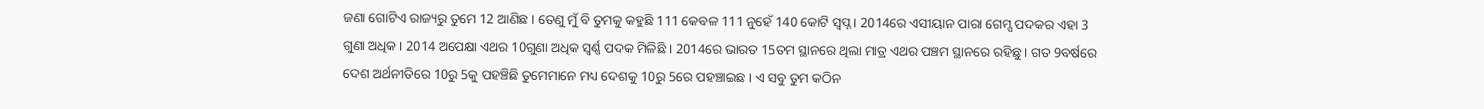ଜଣା ଗୋଟିଏ ରାଜ୍ୟରୁ ତୁମେ 12 ଆଣିଛ । ତେଣୁ ମୁଁ ବି ତୁମକୁ କହୁଛି 111 କେବଳ 111 ନୁହେଁ 140 କୋଟି ସ୍ବପ୍ନ । 2014ରେ ଏସୀୟାନ ପାରା ଗେମ୍ସ ପଦକର ଏହା 3 ଗୁଣା ଅଧିକ । 2014 ଅପେକ୍ଷା ଏଥର 10ଗୁଣା ଅଧିକ ସ୍ବର୍ଣ୍ଣ ପଦକ ମିଳିଛି । 2014ରେ ଭାରତ 15ତମ ସ୍ଥାନରେ ଥିଲା ମାତ୍ର ଏଥର ପଞ୍ଚମ ସ୍ଥାନରେ ରହିଛୁ । ଗତ 9ବର୍ଷରେ ଦେଶ ଅର୍ଥନୀତିରେ 10ରୁ 5କୁ ପହଞ୍ଚିଛି ତୁମେମାନେ ମଧ୍ୟ ଦେଶକୁ 10ରୁ 5ରେ ପହଞ୍ଚାଇଛ । ଏ ସବୁ ତୁମ କଠିନ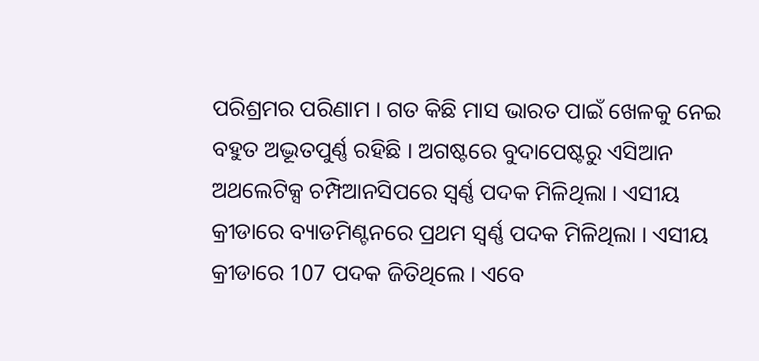ପରିଶ୍ରମର ପରିଣାମ । ଗତ କିଛି ମାସ ଭାରତ ପାଇଁ ଖେଳକୁ ନେଇ ବହୁତ ଅଦ୍ଭୂତପୁର୍ଣ୍ଣ ରହିଛି । ଅଗଷ୍ଟରେ ବୁଦାପେଷ୍ଟରୁ ଏସିଆନ ଅଥଲେଟିକ୍ସ ଚମ୍ପିଆନସିପରେ ସ୍ବର୍ଣ୍ଣ ପଦକ ମିଳିଥିଲା । ଏସୀୟ କ୍ରୀଡାରେ ବ୍ୟାଡମିଣ୍ଟନରେ ପ୍ରଥମ ସ୍ବର୍ଣ୍ଣ ପଦକ ମିଳିଥିଲା । ଏସୀୟ କ୍ରୀଡାରେ 107 ପଦକ ଜିତିଥିଲେ । ଏବେ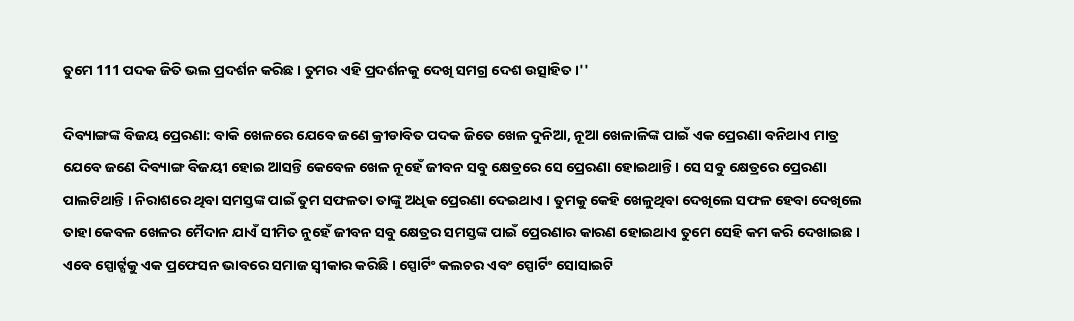ତୁମେ 111 ପଦକ ଜିତି ଭଲ ପ୍ରଦର୍ଶନ କରିଛ । ତୁମର ଏହି ପ୍ରଦର୍ଶନକୁ ଦେଖି ସମଗ୍ର ଦେଶ ଉତ୍ସାହିତ ।''

ଦିବ୍ୟାଙ୍ଗଙ୍କ ବିଜୟ ପ୍ରେରଣା: ବାକି ଖେଳରେ ଯେବେ ଜଣେ କ୍ରୀଡାବିତ ପଦକ ଜିତେ ଖେଳ ଦୁନିଆ, ନୂଆ ଖେଳାଳିଙ୍କ ପାଇଁ ଏକ ପ୍ରେରଣା ବନିଥାଏ ମାତ୍ର ଯେବେ ଜଣେ ଦିବ୍ୟାଙ୍ଗ ବିଜୟୀ ହୋଇ ଆସନ୍ତି କେବେଳ ଖେଳ ନୂହେଁ ଜୀବନ ସବୁ କ୍ଷେତ୍ରରେ ସେ ପ୍ରେରଣା ହୋଇଥାନ୍ତି । ସେ ସବୁ କ୍ଷେତ୍ରରେ ପ୍ରେରଣା ପାଲଟିଥାନ୍ତି । ନିରାଶରେ ଥିବା ସମସ୍ତଙ୍କ ପାଇଁ ତୁମ ସଫଳତା ତାଙ୍କୁ ଅଧିକ ପ୍ରେରଣା ଦେଇଥାଏ । ତୁମକୁ କେହି ଖେଳୁଥିବା ଦେଖିଲେ ସଫଳ ହେବା ଦେଖିଲେ ତାହା କେବଳ ଖେଳର ମୈଦାନ ଯାଏଁ ସୀମିତ ନୁହେଁ ଜୀବନ ସବୁ କ୍ଷେତ୍ରର ସମସ୍ତଙ୍କ ପାଇଁ ପ୍ରେରଣାର କାରଣ ହୋଇଥାଏ ତୁମେ ସେହି କମ କରି ଦେଖାଇଛ । ଏବେ ସ୍ପୋର୍ଟ୍ସକୁ ଏକ ପ୍ରଫେସନ ଭାବରେ ସମାଜ ସ୍ବୀକାର କରିଛି । ସ୍ପୋର୍ଟିଂ କଲଚର ଏବଂ ସ୍ପୋର୍ଟିଂ ସୋସାଇଟି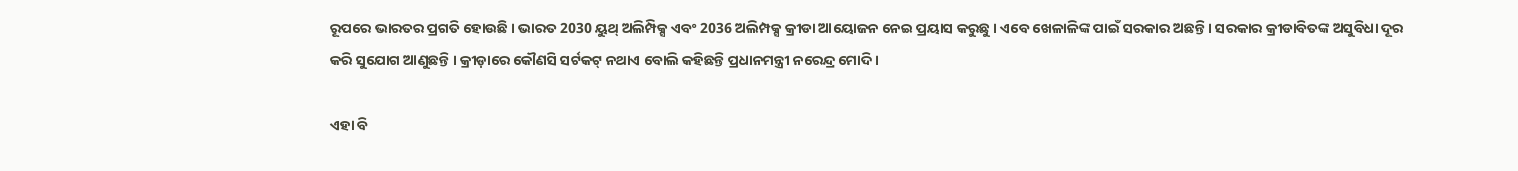ରୂପରେ ଭାରତର ପ୍ରଗତି ହୋଉଛି । ଭାରତ 2030 ୟୁଥ୍‌ ଅଲିମ୍ପିକ୍ସ ଏବଂ 2036 ଅଲିମ୍ପକ୍ସ କ୍ରୀଡା ଆୟୋଜନ ନେଇ ପ୍ରୟାସ କରୁଛୁ । ଏବେ ଖେଳାଳିଙ୍କ ପାଇଁ ସରକାର ଅଛନ୍ତି । ସରକାର କ୍ରୀଡାବିତଙ୍କ ଅସୁବିଧା ଦୂର କରି ସୁଯୋଗ ଆଣୁଛନ୍ତି । କ୍ରୀଡ଼ାରେ କୌଣସି ସର୍ଟକଟ୍‌ ନଥାଏ ବୋଲି କହିଛନ୍ତି ପ୍ରଧାନମନ୍ତ୍ରୀ ନରେନ୍ଦ୍ର ମୋଦି ।

ଏହା ବି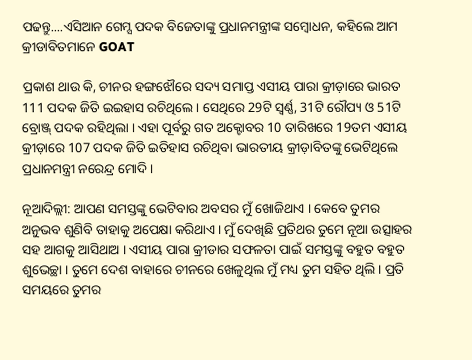ପଢନ୍ତୁ....ଏସିଆନ ଗେମ୍ସ ପଦକ ବିଜେତାଙ୍କୁ ପ୍ରଧାନମନ୍ତ୍ରୀଙ୍କ ସମ୍ବୋଧନ, କହିଲେ ଆମ କ୍ରୀଡାବିତମାନେ GOAT

ପ୍ରକାଶ ଥାଉ କି, ଚୀନର ହଙ୍ଗଝୌରେ ସଦ୍ୟ ସମାପ୍ତ ଏସୀୟ ପାରା କ୍ରୀଡ଼ାରେ ଭାରତ 111 ପଦକ ଜିତି ଇଇହାସ ରଚିଥିଲେ । ସେଥିରେ 29ଟି ସ୍ବର୍ଣ୍ଣ, 31ଟି ରୌପ୍ୟ ଓ 51ଟି ବ୍ରୋଞ୍ଜ୍‌ ପଦକ ରହିଥିଲା । ଏହା ପୂର୍ବରୁ ଗତ ଅକ୍ଟୋବର 10 ତାରିଖରେ 19ତମ ଏସୀୟ କ୍ରୀଡ଼ାରେ 107 ପଦକ ଜିତି ଇତିହାସ ରଚିଥିବା ଭାରତୀୟ କ୍ରୀଡ଼ାବିତଙ୍କୁ ଭେଟିଥିଲେ ପ୍ରଧାନମନ୍ତ୍ରୀ ନରେନ୍ଦ୍ର ମୋଦି ।

ନୂଆଦିଲ୍ଲୀ: ଆପଣ ସମସ୍ତଙ୍କୁ ଭେଟିବାର ଅବସର ମୁଁ ଖୋଜିଥାଏ । କେବେ ତୁମର ଅନୁଭବ ଶୁଣିବି ତାହାକୁ ଅପେକ୍ଷା କରିଥାଏ । ମୁଁ ଦେଖିଛି ପ୍ରତିଥର ତୁମେ ନୂଆ ଉତ୍ସାହର ସହ ଆଗକୁ ଆସିଥାଅ । ଏସୀୟ ପାରା କ୍ରୀଡାର ସଫଳତା ପାଇଁ ସମସ୍ତଙ୍କୁ ବହୁତ ବହୁତ ଶୁଭେଚ୍ଛା । ତୁମେ ଦେଶ ବାହାରେ ଚୀନରେ ଖେଳୁଥିଲ ମୁଁ ମଧ୍ୟ ତୁମ ସହିତ ଥିଲି । ପ୍ରତି ସମୟରେ ତୁମର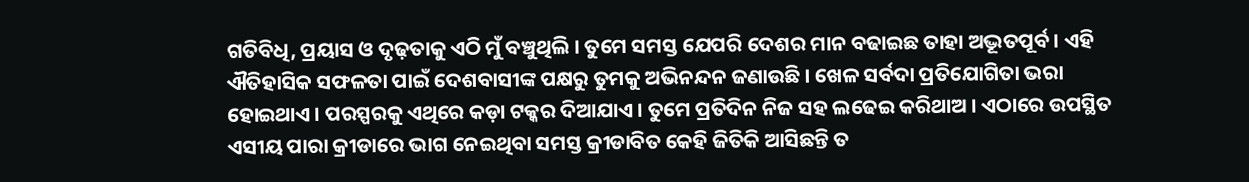ଗତିବିଧି, ପ୍ରୟାସ ଓ ଦୃଢ଼ତାକୁ ଏଠି ମୁଁ ବଞ୍ଚୁଥିଲି । ତୁମେ ସମସ୍ତ ଯେପରି ଦେଶର ମାନ ବଢାଇଛ ତାହା ଅଦ୍ଭୂତପୂର୍ବ । ଏହି ଐତିହାସିକ ସଫଳତା ପାଇଁ ଦେଶବାସୀଙ୍କ ପକ୍ଷରୁ ତୁମକୁ ଅଭିନନ୍ଦନ ଜଣାଉଛି । ଖେଳ ସର୍ବଦା ପ୍ରତିଯୋଗିତା ଭରା ହୋଇଥାଏ । ପରସ୍ପରକୁ ଏଥିରେ କଡ଼ା ଟକ୍କର ଦିଆଯାଏ । ତୁମେ ପ୍ରତିଦିନ ନିଜ ସହ ଲଢେଇ କରିଥାଅ । ଏଠାରେ ଉପସ୍ଥିତ ଏସୀୟ ପାରା କ୍ରୀଡାରେ ଭାଗ ନେଇଥିବା ସମସ୍ତ କ୍ରୀଡାବିତ କେହି ଜିତିକି ଆସିଛନ୍ତି ତ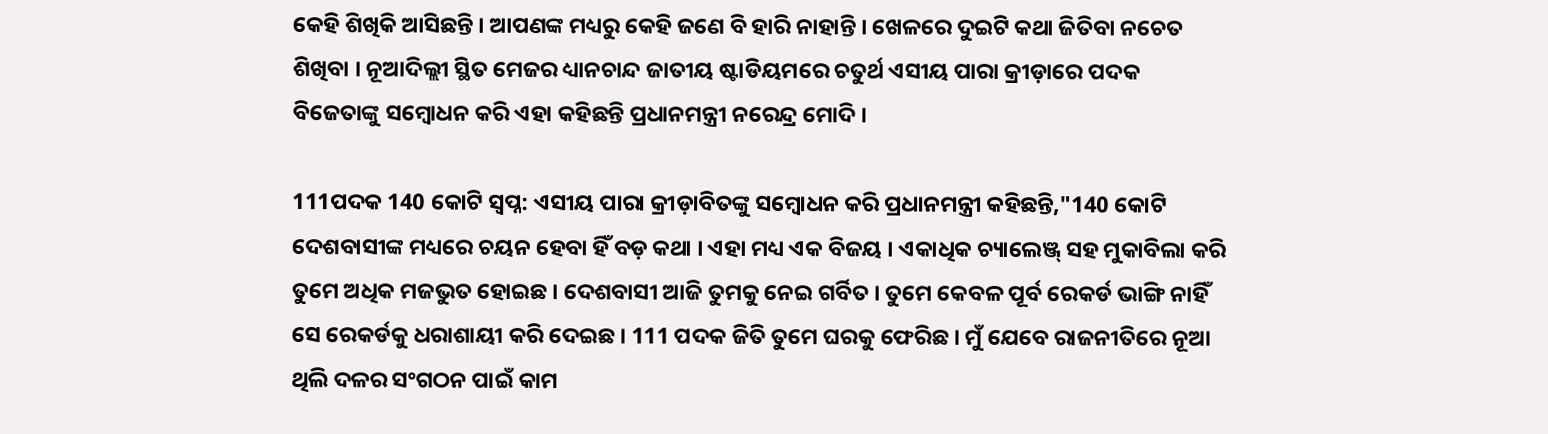କେହି ଶିଖିକି ଆସିଛନ୍ତି । ଆପଣଙ୍କ ମଧ୍ୟରୁ କେହି ଜଣେ ବି ହାରି ନାହାନ୍ତି । ଖେଳରେ ଦୁଇଟି କଥା ଜିତିବା ନଚେତ ଶିଖିବା । ନୂଆଦିଲ୍ଲୀ ସ୍ଥିତ ମେଜର ଧ୍ୟାନଚାନ୍ଦ ଜାତୀୟ ଷ୍ଟାଡିୟମରେ ଚତୁର୍ଥ ଏସୀୟ ପାରା କ୍ରୀଡ଼ାରେ ପଦକ ବିଜେତାଙ୍କୁ ସମ୍ବୋଧନ କରି ଏହା କହିଛନ୍ତି ପ୍ରଧାନମନ୍ତ୍ରୀ ନରେନ୍ଦ୍ର ମୋଦି ।

111ପଦକ 140 କୋଟି ସ୍ବପ୍ନ: ଏସୀୟ ପାରା କ୍ରୀଡ଼ାବିତଙ୍କୁ ସମ୍ବୋଧନ କରି ପ୍ରଧାନମନ୍ତ୍ରୀ କହିଛନ୍ତି,"140 କୋଟି ଦେଶବାସୀଙ୍କ ମଧ୍ୟରେ ଚୟନ ହେବା ହିଁ ବଡ଼ କଥା । ଏହା ମଧ୍ୟ ଏକ ବିଜୟ । ଏକାଧିକ ଚ୍ୟାଲେଞ୍ଜ୍‌ ସହ ମୁକାବିଲା କରି ତୁମେ ଅଧିକ ମଜଭୁତ ହୋଇଛ । ଦେଶବାସୀ ଆଜି ତୁମକୁ ନେଇ ଗର୍ବିତ । ତୁମେ କେବଳ ପୂର୍ବ ରେକର୍ଡ ଭାଙ୍ଗି ନାହିଁ ସେ ରେକର୍ଡକୁ ଧରାଶାୟୀ କରି ଦେଇଛ । 111 ପଦକ ଜିତି ତୁମେ ଘରକୁ ଫେରିଛ । ମୁଁ ଯେବେ ରାଜନୀତିରେ ନୂଆ ଥିଲି ଦଳର ସଂଗଠନ ପାଇଁ କାମ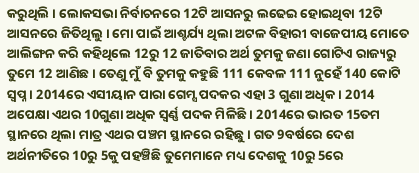କରୁଥିଲି । ଲୋକସଭା ନିର୍ବାଚନରେ 12ଟି ଆସନରୁ ଲଢେଇ ହୋଇଥିବା 12ଟି ଆସନରେ ଜିତିଥିଲୁ । ମୋ ପାଇଁ ଆଶ୍ଚର୍ଯ୍ୟ ଥିଲା ଅଟଳ ବିହାରୀ ବାଜେପୀୟ ମୋତେ ଆଲିଙ୍ଗନ କରି କହିଥିଲେ 12ରୁ 12 ଜାତିବାର ଅର୍ଥ ତୁମକୁ ଜଣା ଗୋଟିଏ ରାଜ୍ୟରୁ ତୁମେ 12 ଆଣିଛ । ତେଣୁ ମୁଁ ବି ତୁମକୁ କହୁଛି 111 କେବଳ 111 ନୁହେଁ 140 କୋଟି ସ୍ବପ୍ନ । 2014ରେ ଏସୀୟାନ ପାରା ଗେମ୍ସ ପଦକର ଏହା 3 ଗୁଣା ଅଧିକ । 2014 ଅପେକ୍ଷା ଏଥର 10ଗୁଣା ଅଧିକ ସ୍ବର୍ଣ୍ଣ ପଦକ ମିଳିଛି । 2014ରେ ଭାରତ 15ତମ ସ୍ଥାନରେ ଥିଲା ମାତ୍ର ଏଥର ପଞ୍ଚମ ସ୍ଥାନରେ ରହିଛୁ । ଗତ 9ବର୍ଷରେ ଦେଶ ଅର୍ଥନୀତିରେ 10ରୁ 5କୁ ପହଞ୍ଚିଛି ତୁମେମାନେ ମଧ୍ୟ ଦେଶକୁ 10ରୁ 5ରେ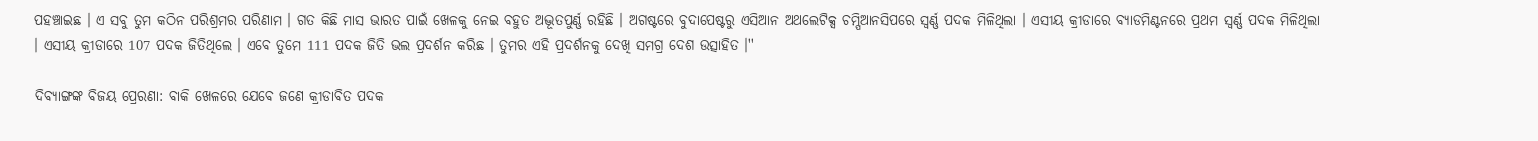ପହଞ୍ଚାଇଛ । ଏ ସବୁ ତୁମ କଠିନ ପରିଶ୍ରମର ପରିଣାମ । ଗତ କିଛି ମାସ ଭାରତ ପାଇଁ ଖେଳକୁ ନେଇ ବହୁତ ଅଦ୍ଭୂତପୁର୍ଣ୍ଣ ରହିଛି । ଅଗଷ୍ଟରେ ବୁଦାପେଷ୍ଟରୁ ଏସିଆନ ଅଥଲେଟିକ୍ସ ଚମ୍ପିଆନସିପରେ ସ୍ବର୍ଣ୍ଣ ପଦକ ମିଳିଥିଲା । ଏସୀୟ କ୍ରୀଡାରେ ବ୍ୟାଡମିଣ୍ଟନରେ ପ୍ରଥମ ସ୍ବର୍ଣ୍ଣ ପଦକ ମିଳିଥିଲା । ଏସୀୟ କ୍ରୀଡାରେ 107 ପଦକ ଜିତିଥିଲେ । ଏବେ ତୁମେ 111 ପଦକ ଜିତି ଭଲ ପ୍ରଦର୍ଶନ କରିଛ । ତୁମର ଏହି ପ୍ରଦର୍ଶନକୁ ଦେଖି ସମଗ୍ର ଦେଶ ଉତ୍ସାହିତ ।''

ଦିବ୍ୟାଙ୍ଗଙ୍କ ବିଜୟ ପ୍ରେରଣା: ବାକି ଖେଳରେ ଯେବେ ଜଣେ କ୍ରୀଡାବିତ ପଦକ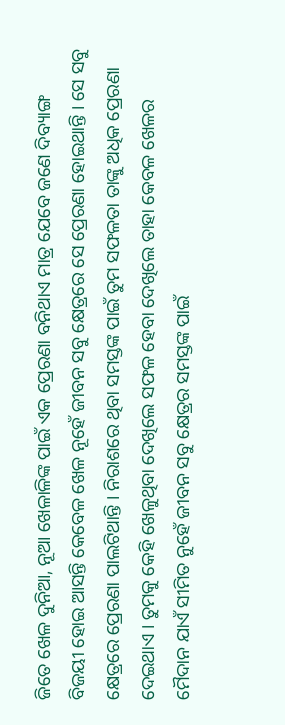ଜିତେ ଖେଳ ଦୁନିଆ, ନୂଆ ଖେଳାଳିଙ୍କ ପାଇଁ ଏକ ପ୍ରେରଣା ବନିଥାଏ ମାତ୍ର ଯେବେ ଜଣେ ଦିବ୍ୟାଙ୍ଗ ବିଜୟୀ ହୋଇ ଆସନ୍ତି କେବେଳ ଖେଳ ନୂହେଁ ଜୀବନ ସବୁ କ୍ଷେତ୍ରରେ ସେ ପ୍ରେରଣା ହୋଇଥାନ୍ତି । ସେ ସବୁ କ୍ଷେତ୍ରରେ ପ୍ରେରଣା ପାଲଟିଥାନ୍ତି । ନିରାଶରେ ଥିବା ସମସ୍ତଙ୍କ ପାଇଁ ତୁମ ସଫଳତା ତାଙ୍କୁ ଅଧିକ ପ୍ରେରଣା ଦେଇଥାଏ । ତୁମକୁ କେହି ଖେଳୁଥିବା ଦେଖିଲେ ସଫଳ ହେବା ଦେଖିଲେ ତାହା କେବଳ ଖେଳର ମୈଦାନ ଯାଏଁ ସୀମିତ ନୁହେଁ ଜୀବନ ସବୁ କ୍ଷେତ୍ରର ସମସ୍ତଙ୍କ ପାଇଁ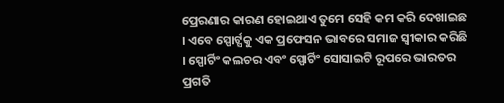ପ୍ରେରଣାର କାରଣ ହୋଇଥାଏ ତୁମେ ସେହି କମ କରି ଦେଖାଇଛ । ଏବେ ସ୍ପୋର୍ଟ୍ସକୁ ଏକ ପ୍ରଫେସନ ଭାବରେ ସମାଜ ସ୍ବୀକାର କରିଛି । ସ୍ପୋର୍ଟିଂ କଲଚର ଏବଂ ସ୍ପୋର୍ଟିଂ ସୋସାଇଟି ରୂପରେ ଭାରତର ପ୍ରଗତି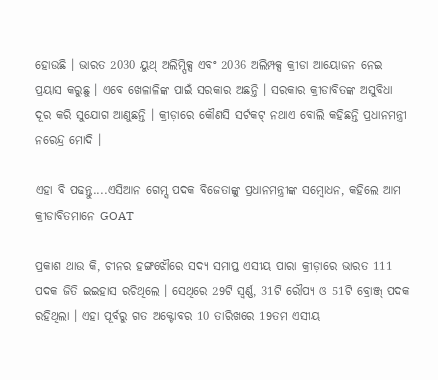ହୋଉଛି । ଭାରତ 2030 ୟୁଥ୍‌ ଅଲିମ୍ପିକ୍ସ ଏବଂ 2036 ଅଲିମ୍ପକ୍ସ କ୍ରୀଡା ଆୟୋଜନ ନେଇ ପ୍ରୟାସ କରୁଛୁ । ଏବେ ଖେଳାଳିଙ୍କ ପାଇଁ ସରକାର ଅଛନ୍ତି । ସରକାର କ୍ରୀଡାବିତଙ୍କ ଅସୁବିଧା ଦୂର କରି ସୁଯୋଗ ଆଣୁଛନ୍ତି । କ୍ରୀଡ଼ାରେ କୌଣସି ସର୍ଟକଟ୍‌ ନଥାଏ ବୋଲି କହିଛନ୍ତି ପ୍ରଧାନମନ୍ତ୍ରୀ ନରେନ୍ଦ୍ର ମୋଦି ।

ଏହା ବି ପଢନ୍ତୁ....ଏସିଆନ ଗେମ୍ସ ପଦକ ବିଜେତାଙ୍କୁ ପ୍ରଧାନମନ୍ତ୍ରୀଙ୍କ ସମ୍ବୋଧନ, କହିଲେ ଆମ କ୍ରୀଡାବିତମାନେ GOAT

ପ୍ରକାଶ ଥାଉ କି, ଚୀନର ହଙ୍ଗଝୌରେ ସଦ୍ୟ ସମାପ୍ତ ଏସୀୟ ପାରା କ୍ରୀଡ଼ାରେ ଭାରତ 111 ପଦକ ଜିତି ଇଇହାସ ରଚିଥିଲେ । ସେଥିରେ 29ଟି ସ୍ବର୍ଣ୍ଣ, 31ଟି ରୌପ୍ୟ ଓ 51ଟି ବ୍ରୋଞ୍ଜ୍‌ ପଦକ ରହିଥିଲା । ଏହା ପୂର୍ବରୁ ଗତ ଅକ୍ଟୋବର 10 ତାରିଖରେ 19ତମ ଏସୀୟ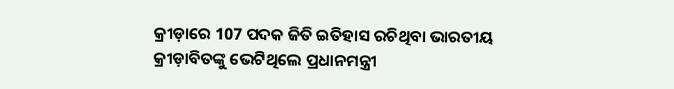କ୍ରୀଡ଼ାରେ 107 ପଦକ ଜିତି ଇତିହାସ ରଚିଥିବା ଭାରତୀୟ କ୍ରୀଡ଼ାବିତଙ୍କୁ ଭେଟିଥିଲେ ପ୍ରଧାନମନ୍ତ୍ରୀ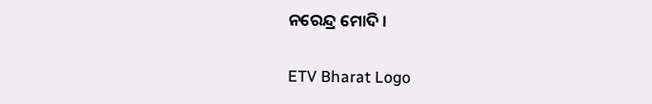ନରେନ୍ଦ୍ର ମୋଦି ।

ETV Bharat Logo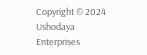Copyright © 2024 Ushodaya Enterprises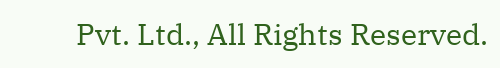Pvt. Ltd., All Rights Reserved.